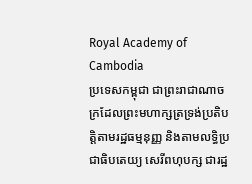Royal Academy of Cambodia
ប្រទេសកម្ពុជា ជាព្រះរាជាណាចក្រដែលព្រះមហាក្សត្រទ្រង់ប្រតិបត្តិតាមរដ្ឋធម្មនុញ្ញ និងតាមលទ្ធិប្រជាធិបតេយ្យ សេរីពហុបក្ស ជារដ្ឋ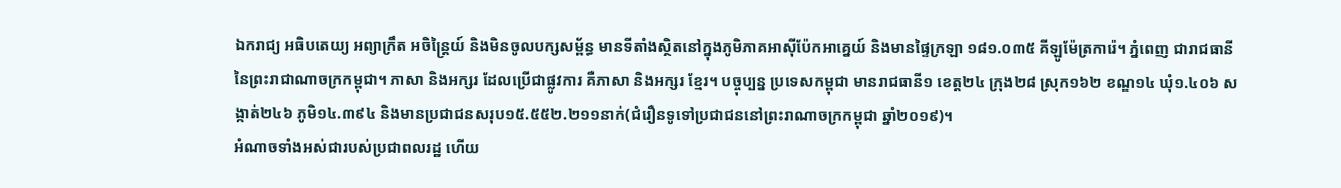ឯករាជ្យ អធិបតេយ្យ អព្យាក្រឹត អចិន្ត្រៃយ៍ និងមិនចូលបក្សសម្ព័ន្ធ មានទីតាំងស្ថិតនៅក្នុងភូមិភាគអាស៊ីប៉ែកអាគ្នេយ៍ និងមានផ្ទៃក្រឡា ១៨១.០៣៥ គីឡូម៉ែត្រការ៉េ។ ភ្នំពេញ ជារាជធានីនៃព្រះរាជាណាចក្រកម្ពុជា។ ភាសា និងអក្សរ ដែលប្រើជាផ្លូវការ គឺភាសា និងអក្សរ ខ្មែរ។ បច្ចុប្បន្ន ប្រទេសកម្ពុជា មានរាជធានី១ ខេត្ត២៤ ក្រុង២៨ ស្រុក១៦២ ខណ្ឌ១៤ ឃុំ១.៤០៦ សង្កាត់២៤៦ ភូមិ១៤.៣៩៤ និងមានប្រជាជនសរុប១៥.៥៥២.២១១នាក់(ជំរឿនទូទៅប្រជាជននៅព្រះរាណាចក្រកម្ពុជា ឆ្នាំ២០១៩)។
អំណាចទាំងអស់ជារបស់ប្រជាពលរដ្ឋ ហើយ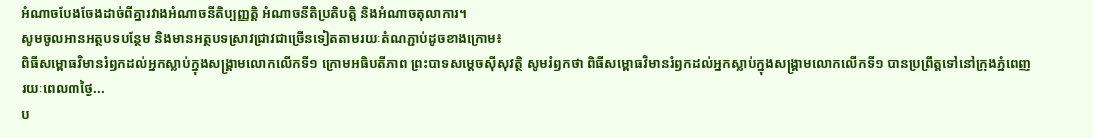អំណាចបែងចែងដាច់ពីគ្នារវាងអំណាចនីតិប្បញ្ញត្តិ អំណាចនីតិប្រតិបត្តិ និងអំណាចតុលាការ។
សូមចូលអានអត្ថបទបន្ថែម និងមានអត្ថបទស្រាវជ្រាវជាច្រើនទៀតតាមរយៈតំណភ្ជាប់ដូចខាងក្រោម៖
ពិធីសម្ពោធវិមានរំឭកដល់អ្នកស្លាប់ក្នុងសង្គ្រាមលោកលើកទី១ ក្រោមអធិបតីភាព ព្រះបាទសម្តេចស៊ីសុវត្ថិ សូមរំឭកថា ពិធីសម្ពោធវិមានរំឭកដល់អ្នកស្លាប់ក្នុងសង្គ្រាមលោកលើកទី១ បានប្រព្រឹត្តទៅនៅក្រុងភ្នំពេញ រយៈពេល៣ថ្ងៃ...
ប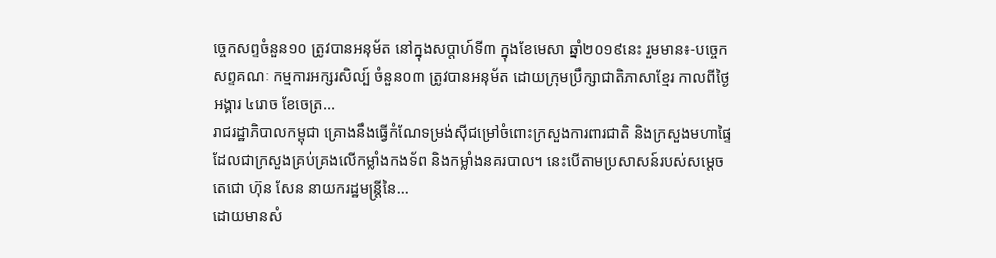ច្ចេកសព្ទចំនួន១០ ត្រូវបានអនុម័ត នៅក្នុងសប្តាហ៍ទី៣ ក្នុងខែមេសា ឆ្នាំ២០១៩នេះ រួមមាន៖-បច្ចេកសព្ទគណៈ កម្មការអក្សរសិល្ប៍ ចំនួន០៣ ត្រូវបានអនុម័ត ដោយក្រុមប្រឹក្សាជាតិភាសាខ្មែរ កាលពីថ្ងៃអង្គារ ៤រោច ខែចេត្រ...
រាជរដ្ឋាភិបាលកម្ពុជា គ្រោងនឹងធ្វើកំណែទម្រង់ស៊ីជម្រៅចំពោះក្រសួងការពារជាតិ និងក្រសួងមហាផ្ទៃ ដែលជាក្រសួងគ្រប់គ្រងលើកម្លាំងកងទ័ព និងកម្លាំងនគរបាល។ នេះបើតាមប្រសាសន៍របស់សម្តេចតេជោ ហ៊ុន សែន នាយករដ្ឋមន្រ្តីនៃ...
ដោយមានសំ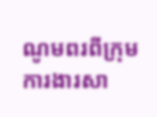ណូមពរពីក្រុមការងារសា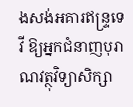ងសង់អគារឥន្រ្ទទេវី ឱ្យអ្នកជំនាញបុរាណវត្ថុវិទ្យាសិក្សា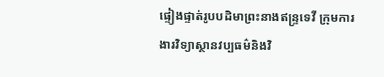ផ្ទៀងផ្ទាត់រូបបដិមាព្រះនាងឥន្រ្ទទេវី ក្រុមការងារវិទ្យាស្ថានវប្បធម៌និងវិ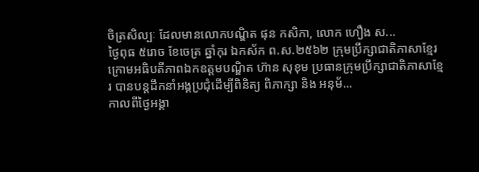ចិត្រសិល្បៈ ដែលមានលោកបណ្ឌិត ផុន កសិកា, លោក ហឿង ស...
ថ្ងៃពុធ ៥រោច ខែចេត្រ ឆ្នាំកុរ ឯកស័ក ព.ស.២៥៦២ ក្រុមប្រឹក្សាជាតិភាសាខ្មែរ ក្រោមអធិបតីភាពឯកឧត្តមបណ្ឌិត ហ៊ាន សុខុម ប្រធានក្រុមប្រឹក្សាជាតិភាសាខ្មែរ បានបន្តដឹកនាំអង្គប្រជុំដេីម្បីពិនិត្យ ពិភាក្សា និង អនុម័...
កាលពីថ្ងៃអង្គា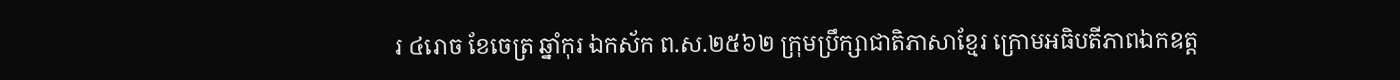រ ៤រោច ខែចេត្រ ឆ្នាំកុរ ឯកស័ក ព.ស.២៥៦២ ក្រុមប្រឹក្សាជាតិភាសាខ្មែរ ក្រោមអធិបតីភាពឯកឧត្ត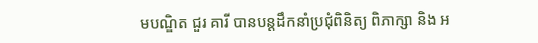មបណ្ឌិត ជួរ គារី បានបន្តដឹកនាំប្រជុំពិនិត្យ ពិភាក្សា និង អ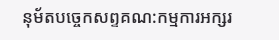នុម័តបច្ចេកសព្ទគណ:កម្មការអក្សរ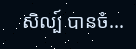សិល្ប៍ បានចំ...